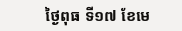ថ្ងៃពុធ ទី១៧ ខែមេ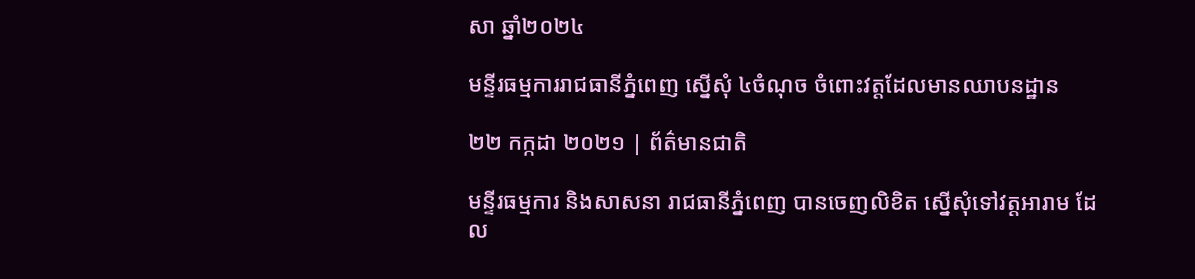សា ឆ្នាំ២០២៤

មន្ទីរធម្មការរាជធានីភ្នំពេញ ស្នើសុំ ៤ចំណុច ចំពោះវត្តដែលមានឈាបនដ្ឋាន

២២ កក្កដា ២០២១ | ព័ត៌មានជាតិ

មន្ទីរធម្មការ និងសាសនា រាជធានីភ្នំពេញ បានចេញលិខិត ស្នើសុំទៅវត្តអារាម ដែល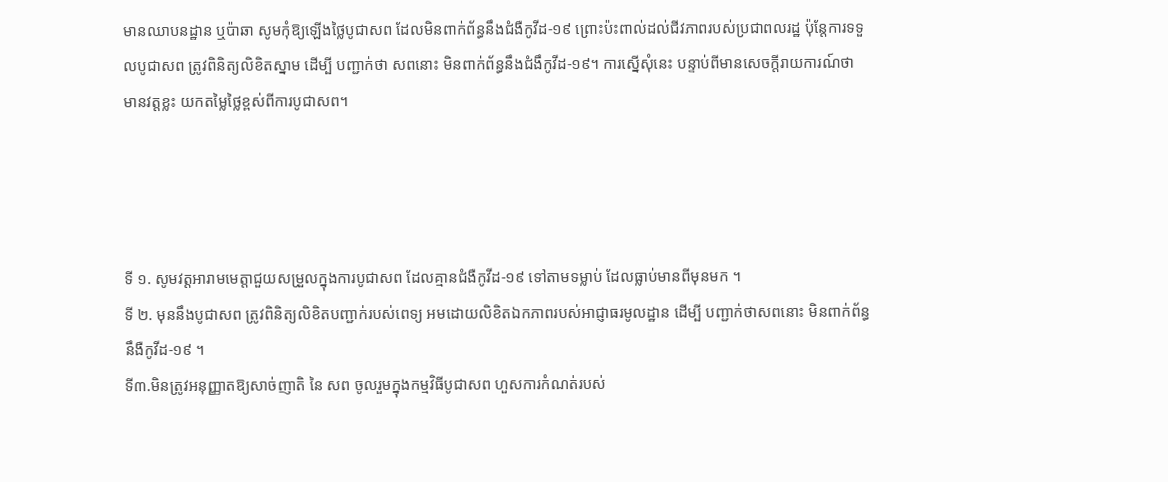មានឈាបនដ្ឋាន ឬប៉ាឆា សូមកុំឱ្យឡើងថ្លៃបូជាសព ដែលមិនពាក់ព័ន្ធនឹងជំងឺកូវីដ-១៩ ព្រោះប៉ះពាល់ដល់ជីវភាពរបស់ប្រជាពលរដ្ឋ ប៉ុន្តែការទទួលបូជាសព ត្រូវពិនិត្យលិខិតស្នាម ដើម្បី បញ្ជាក់ថា សពនោះ មិនពាក់ព័ន្ធនឹងជំងឹកូវីដ-១៩។ ការស្នើសុំនេះ បន្ទាប់ពីមានសេចក្តីរាយការណ៍ថា មានវត្តខ្លះ យកតម្លៃថ្លៃខ្ពស់ពីការបូជាសព។




ទី ១. សូមវត្តអារាមមេត្តាជួយសម្រួលក្នុងការបូជាសព ដែលគ្មានជំងឺកូវីដ-១៩ ទៅតាមទម្លាប់ ដែលធ្លាប់មានពីមុនមក ។
ទី ២. មុននឹងបូជាសព ត្រូវពិនិត្យលិខិតបញ្ជាក់របស់ពេទ្យ អមដោយលិខិតឯកភាពរបស់អាជ្ញាធរមូលដ្ឋាន ដើម្បី បញ្ជាក់ថាសពនោះ មិនពាក់ព័ន្ធនឹងឺកូវីដ-១៩ ។
ទី៣.មិនត្រូវអនុញ្ញាតឱ្យសាច់ញាតិ នៃ សព ចូលរួមក្នុងកម្មវិធីបូជាសព ហួសការកំណត់របស់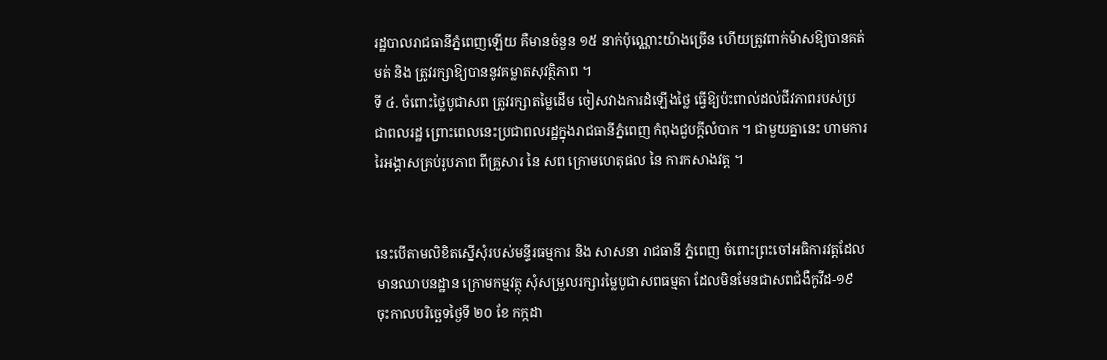រដ្ឋបាលរាជធានីភ្នំពេញឡើយ គឺមានចំនួន ១៥ នាក់ប៉ុណ្ណោះយ៉ាងច្រើន ហើយត្រូវពាក់ម៉ាសឱ្យបានគត់មត់ និង ត្រូវរក្សាឱ្យបាននូវគម្លាតសុវត្ថិភាព ។
ទី ៤. ចំពោះថ្លៃបូជាសព ត្រូវរក្សាតម្លៃដើម ចៀសវាងការដំឡើងថ្លៃ ធ្វើឱ្យប៉ះពាល់ដល់ជីវភាពរបស់ប្រជាពលរដ្ឋ ព្រោះពេលនេះប្រជាពលរដ្ឋក្នុងរាជធានីភ្នំពេញ កំពុងជួបក្តីលំបាក ។ ជាមួយគ្នានេះ ហាមការរៃអង្គាសគ្រប់រូបភាព ពីគ្រួសារ នៃ សព ក្រោមហេតុផល នៃ ការកសាងវត្ត ។


នេះបើតាមលិខិតស្នើសុំរបស់មន្ទីរធម្មការ និង សាសនា រាជធានី ភ្នំពេញ ចំពោះព្រះចៅអធិការវត្តដែលមានឈាបនដ្ឋាន ក្រោមកម្មវត្ថុ សុំសម្រួលរក្សារម្លៃបូជាសពធម្មតា ដែលមិនមែនជាសពជំងឺកូវីដ-១៩ ចុះកាលបរិច្ឆេទថ្ងៃទី ២០ ខែ កក្កដា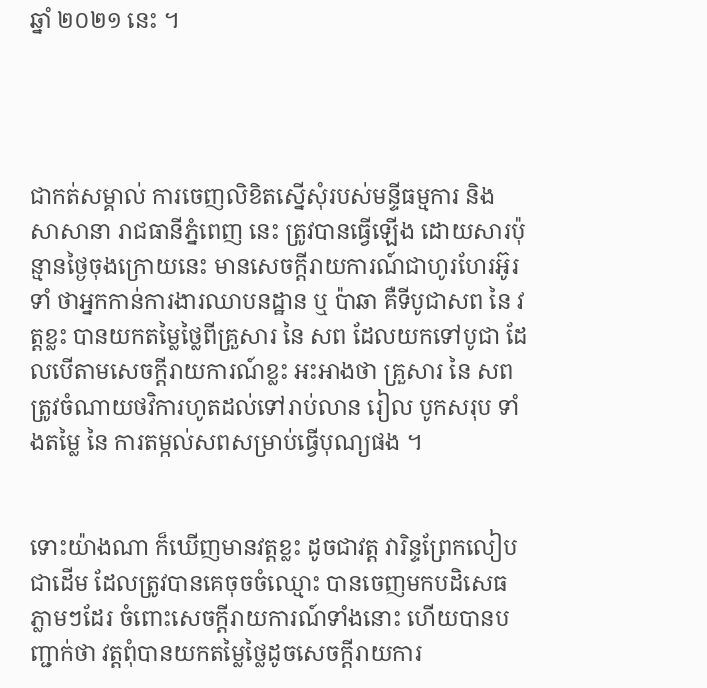ឆ្នាំ ២០២១ នេះ ។




ជាកត់សម្គាល់ ការចេញលិខិតស្នើសុំរបស់មន្ទីធម្មការ និង សាសានា រាជធានីភ្នំពេញ នេះ ត្រូវបានធ្វើឡើង ដោយសារប៉ុន្មានថ្ងៃចុងក្រោយនេះ មានសេចក្តីរាយការណ៍ជាហូរហែរអ៊ូរទាំ ថាអ្នកកាន់ការងារឈាបនដ្ឋាន ឬ ប៉ាឆា គឺទីបូជាសព នៃ វត្តខ្លះ បានយកតម្លៃថ្លៃពីគ្រួសារ នៃ សព ដែលយកទៅបូជា ដែលបើតាមសេចក្តីរាយការណ៍ខ្លះ អះអាងថា គ្រួសារ នៃ សព ត្រូវចំណាយថវិការហូតដល់ទៅរាប់លាន រៀល បូកសរុប ទាំងតម្លៃ នៃ ការតម្កល់សពសម្រាប់ធ្វើបុណ្យផង ។


ទោះយ៉ាងណា ក៏ឃើញមានវត្តខ្លះ ដូចជាវត្ត វារិន្ទព្រែកលៀប ជាដើម ដែលត្រូវបានគេចុចចំឈ្មោះ បានចេញមកបដិសេធភ្លាមៗដែរ ចំពោះសេចក្តីរាយការណ៍ទាំងនោះ ហើយបានបញ្ជាក់ថា វត្តពុំបានយកតម្លៃថ្លៃដូចសេចក្តីរាយការ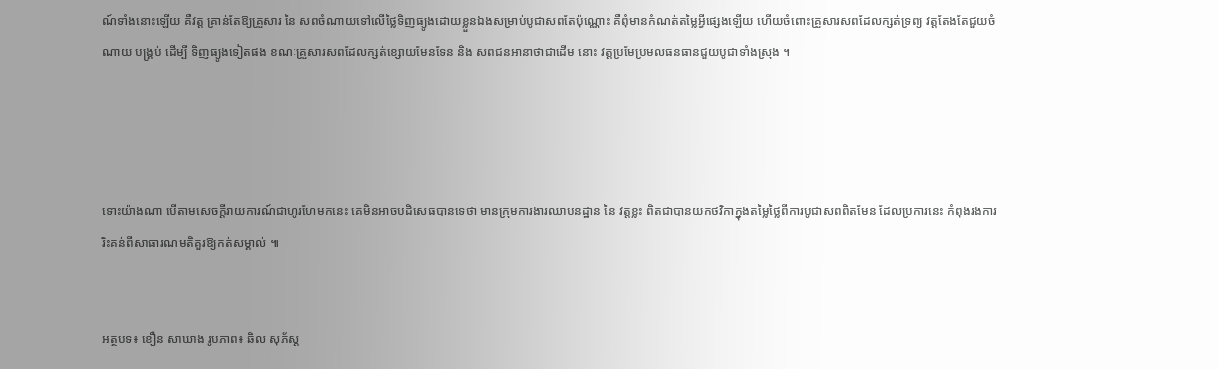ណ៍ទាំងនោះឡើយ គឺវត្ត គ្រាន់តែឱ្យគ្រួសារ នៃ សពចំណាយទៅលើថ្លៃទិញធ្យូងដោយខ្លួនឯងសម្រាប់បូជាសពតែប៉ុណ្ណោះ គឺពុំមានកំណត់តម្លៃអ្វីផ្សេងឡើយ ហើយចំពោះគ្រួសារសពដែលក្សត់ទ្រព្យ វត្តតែងតែជួយចំណាយ បង្គ្រប់ ដើម្បី ទិញធ្យូងទៀតផង ខណៈគ្រួសារសពដែលក្សត់ខ្សោយមែនទែន និង សពជនអានាថាជាដើម នោះ វត្តប្រមែប្រមលធនធានជួយបូជាទាំងស្រុង ។




ទោះយ៉ាងណា បើតាមសេចក្តីរាយការណ៍ជាហូរហែមកនេះ គេមិនអាចបដិសេធបានទេថា មានក្រុមការងារឈាបនដ្ឋាន នៃ វត្តខ្លះ ពិតជាបានយកថវិកាក្នុងតម្លៃថ្លៃពីការបូជាសពពិតមែន ដែលប្រការនេះ កំពុងរងការរិះគន់ពីសាធារណមតិគួរឱ្យកត់សម្គាល់ ៕


អត្ថបទ៖ ខឿន សាឃាង រូបភាព៖ ឆិល សុភ័ស្ត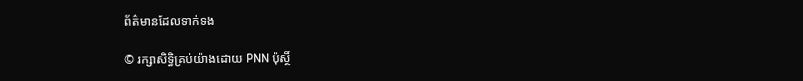ព័ត៌មានដែលទាក់ទង

© រក្សាសិទ្ធិគ្រប់យ៉ាងដោយ PNN ប៉ុស្ថិ៍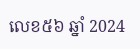លេខ៥៦ ឆ្នាំ 2024